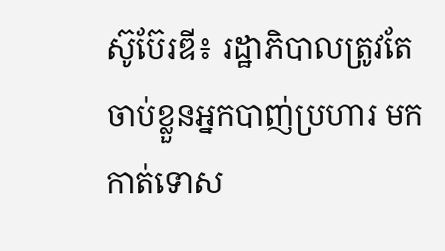ស៊ូប៊ែរឌី៖ រដ្ឋាភិបាលត្រូវតែចាប់ខ្លួនអ្នកបាញ់ប្រហារ មកកាត់ទោស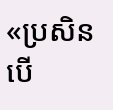«ប្រសិនបើ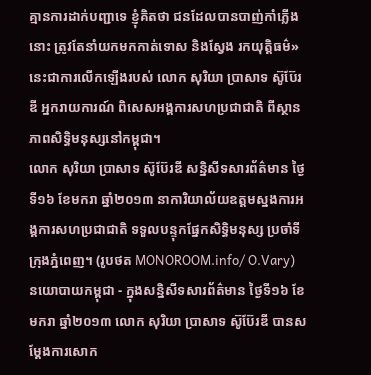គ្មានការដាក់បញ្ជាទេ ខ្ញុំគិតថា ជនដែលបានបាញ់កាំភ្លើងនោះ ត្រូវតែនាំយកមកកាត់ទោស និងស្វែង រកយុត្តិធម៌» នេះជាការលើកឡើងរបស់ លោក សុរិយា ប្រាសាទ ស៊ូប៊ែរឌី អ្នករាយការណ៍ ពិសេសអង្គការសហប្រជាជាតិ ពីស្ថានភាពសិទ្ធិមនុស្សនៅកម្ពុជា។
លោក សុរិយា ប្រាសាទ ស៊ូប៊ែរឌី សន្និសីទសារព័ត៌មាន ថ្ងៃទី១៦ ខែមករា ឆ្នាំ២០១៣ នាការិយាល័យឧត្តមស្នងការអង្គការសហប្រជាជាតិ ទទួលបន្ទុកផ្នែកសិទ្ធិមនុស្ស ប្រចាំទីក្រុងភ្នំពេញ។ (រូបថត MONOROOM.info/ O.Vary)
នយោបាយកម្ពុជា - ក្នុងសន្និសីទសារព័ត៌មាន ថ្ងៃទី១៦ ខែមករា ឆ្នាំ២០១៣ លោក សុរិយា ប្រាសាទ ស៊ូប៊ែរឌី បានសម្ដែងការសោក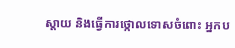ស្តាយ និងធ្វើការថ្កោលទោសចំពោះ អ្នកប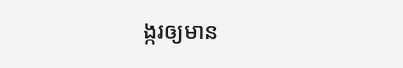ង្ករឲ្យមាន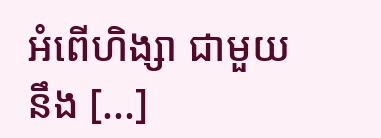អំពើហិង្សា ជាមួយនឹង [...]